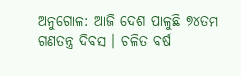ଅନୁଗୋଳ: ଆଜି ଦେଶ ପାଳୁଛି ୭୪ତମ ଗଣତନ୍ତ୍ର ଦିବସ । ଚଳିତ ବର୍ଷ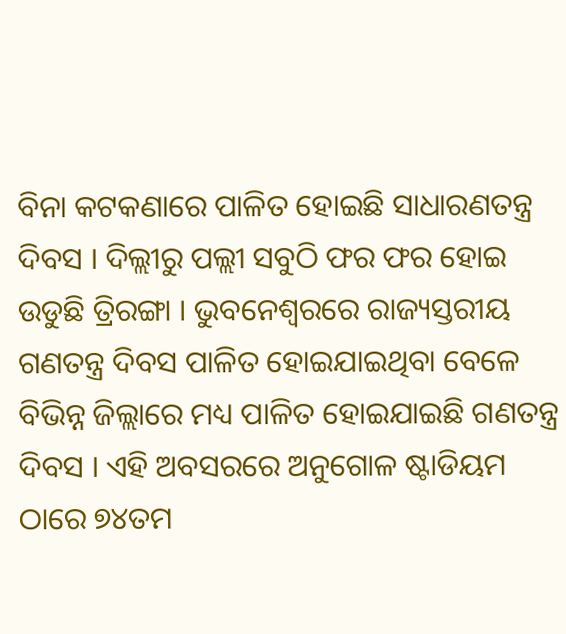ବିନା କଟକଣାରେ ପାଳିତ ହୋଇଛି ସାଧାରଣତନ୍ତ୍ର ଦିବସ । ଦିଲ୍ଲୀରୁ ପଲ୍ଲୀ ସବୁଠି ଫର ଫର ହୋଇ ଉଡୁଛି ତ୍ରିରଙ୍ଗା । ଭୁବନେଶ୍ବରରେ ରାଜ୍ୟସ୍ତରୀୟ ଗଣତନ୍ତ୍ର ଦିବସ ପାଳିତ ହୋଇଯାଇଥିବା ବେଳେ ବିଭିନ୍ନ ଜିଲ୍ଲାରେ ମଧ୍ୟ ପାଳିତ ହୋଇଯାଇଛି ଗଣତନ୍ତ୍ର ଦିବସ । ଏହି ଅବସରରେ ଅନୁଗୋଳ ଷ୍ଟାଡିୟମ ଠାରେ ୭୪ତମ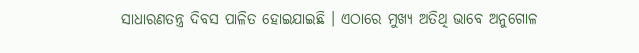ସାଧାରଣତନ୍ତ୍ର ଦିବସ ପାଳିତ ହୋଇଯାଇଛି । ଏଠାରେ ମୁଖ୍ୟ ଅତିଥି ଭାବେ ଅନୁଗୋଳ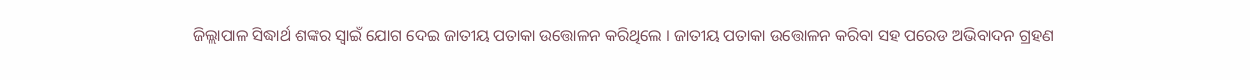ଜିଲ୍ଲାପାଳ ସିଦ୍ଧାର୍ଥ ଶଙ୍କର ସ୍ବାଇଁ ଯୋଗ ଦେଇ ଜାତୀୟ ପତାକା ଉତ୍ତୋଳନ କରିଥିଲେ । ଜାତୀୟ ପତାକା ଉତ୍ତୋଳନ କରିବା ସହ ପରେଡ ଅଭିବାଦନ ଗ୍ରହଣ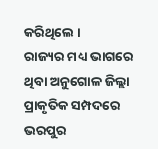କରିଥିଲେ ।
ରାଜ୍ୟର ମଧ୍ୟ ଭାଗରେ ଥିବା ଅନୁଗୋଳ ଜିଲ୍ଲା ପ୍ରାକୃତିକ ସମ୍ପଦରେ ଭରପୁର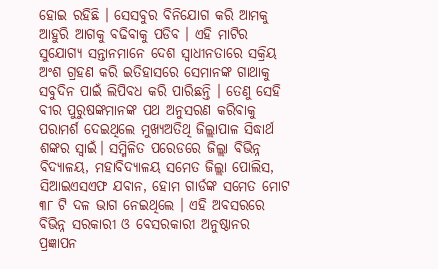ହୋଇ ରହିଛି । ସେସବୁର ବିନିଯୋଗ କରି ଆମକୁ ଆହୁରି ଆଗକୁ ବଢିବାକୁ ପଡିବ । ଏହି ମାଟିର ସୁଯୋଗ୍ୟ ସନ୍ତାନମାନେ ଦେଶ ସ୍ୱାଧୀନତାରେ ସକ୍ରିୟ ଅଂଶ ଗ୍ରହଣ କରି ଇତିହାସରେ ସେମାନଙ୍କ ଗାଥାକୁ ସବୁଦିନ ପାଇଁ ଲିପିବଧ କରି ପାରିଛନ୍ତି । ତେଣୁ ସେହି ବୀର ପୁରୁଷଙ୍କମାନଙ୍କ ପଥ ଅନୁସରଣ କରିବାକୁ ପରାମର୍ଶ ଦେଇଥିଲେ ମୁଖ୍ୟଅତିଥି ଜିଲ୍ଲାପାଳ ସିଦ୍ଧାର୍ଥ ଶଙ୍କର ସ୍ବାଇଁ। ସମ୍ମିଳିତ ପରେଡରେ ଜିଲ୍ଲା ବିଭିନ୍ନ ବିଦ୍ୟାଳୟ, ମହାବିଦ୍ୟାଳୟ ସମେତ ଜିଲ୍ଲା ପୋଲିସ, ସିଆଇଏସଏଫ ଯବାନ, ହୋମ ଗାର୍ଡଙ୍କ ସମେତ ମୋଟ ୩୮ ଟି ଦଳ ଭାଗ ନେଇଥିଲେ । ଏହି ଅବସରରେ ବିଭିନ୍ନ ସରକାରୀ ଓ ବେସରକାରୀ ଅନୁଷ୍ଠାନର ପ୍ରଜ୍ଞାପନ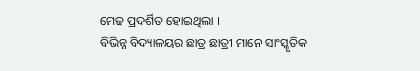ମେଢ ପ୍ରଦର୍ଶିତ ହୋଇଥିଲା ।
ବିଭିନ୍ନ ବିଦ୍ୟାଳୟର ଛାତ୍ର ଛାତ୍ରୀ ମାନେ ସାଂସ୍କୃତିକ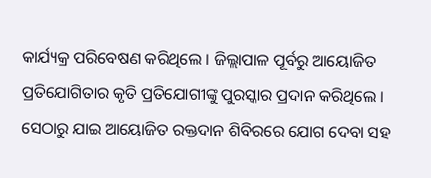କାର୍ଯ୍ୟକ୍ର ପରିବେଷଣ କରିଥିଲେ । ଜିଲ୍ଲାପାଳ ପୂର୍ବରୁ ଆୟୋଜିତ ପ୍ରତିଯୋଗିତାର କୃତି ପ୍ରତିଯୋଗୀଙ୍କୁ ପୁରସ୍କାର ପ୍ରଦାନ କରିଥିଲେ । ସେଠାରୁ ଯାଇ ଆୟୋଜିତ ରକ୍ତଦାନ ଶିବିରରେ ଯୋଗ ଦେବା ସହ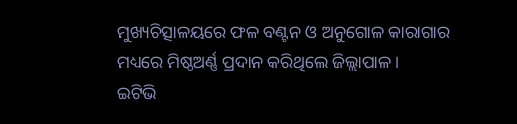ମୁଖ୍ୟଚିତ୍ସାଳୟରେ ଫଳ ବଣ୍ଟନ ଓ ଅନୁଗୋଳ କାରାଗାର ମଧ୍ୟରେ ମିଷ୍ଠଅର୍ଣ୍ଣ ପ୍ରଦାନ କରିଥିଲେ ଜିଲ୍ଲାପାଳ ।
ଇଟିଭି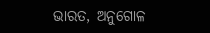ଭାରତ, ଅନୁଗୋଳ